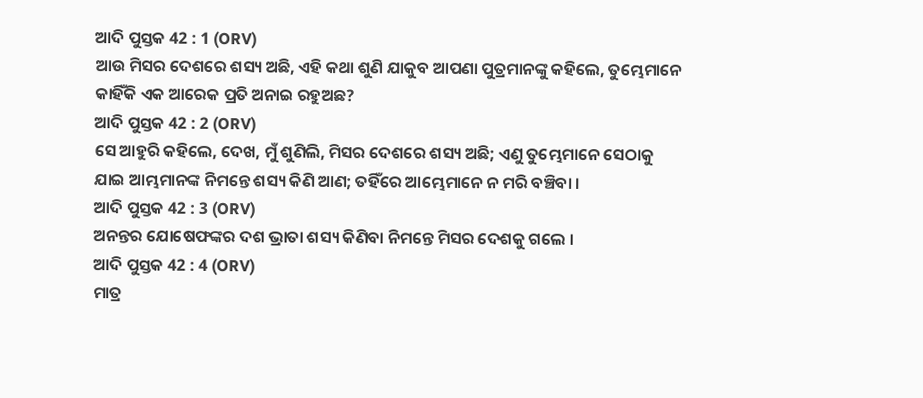ଆଦି ପୁସ୍ତକ 42 : 1 (ORV)
ଆଉ ମିସର ଦେଶରେ ଶସ୍ୟ ଅଛି, ଏହି କଥା ଶୁଣି ଯାକୁବ ଆପଣା ପୁତ୍ରମାନଙ୍କୁ କହିଲେ, ତୁମ୍ଭେମାନେ କାହିଁକି ଏକ ଆରେକ ପ୍ରତି ଅନାଇ ରହୁଅଛ?
ଆଦି ପୁସ୍ତକ 42 : 2 (ORV)
ସେ ଆହୁରି କହିଲେ, ଦେଖ, ମୁଁ ଶୁଣିଲି, ମିସର ଦେଶରେ ଶସ୍ୟ ଅଛି; ଏଣୁ ତୁମ୍ଭେମାନେ ସେଠାକୁ ଯାଇ ଆମ୍ଭମାନଙ୍କ ନିମନ୍ତେ ଶସ୍ୟ କିଣି ଆଣ; ତହିଁରେ ଆମ୍ଭେମାନେ ନ ମରି ବଞ୍ଚିବା ।
ଆଦି ପୁସ୍ତକ 42 : 3 (ORV)
ଅନନ୍ତର ଯୋଷେଫଙ୍କର ଦଶ ଭ୍ରାତା ଶସ୍ୟ କିଣିବା ନିମନ୍ତେ ମିସର ଦେଶକୁ ଗଲେ ।
ଆଦି ପୁସ୍ତକ 42 : 4 (ORV)
ମାତ୍ର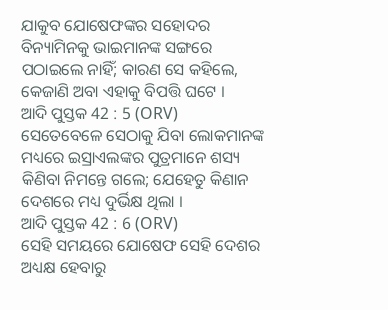ଯାକୁବ ଯୋଷେଫଙ୍କର ସହୋଦର ବିନ୍ୟାମିନକୁ ଭାଇମାନଙ୍କ ସଙ୍ଗରେ ପଠାଇଲେ ନାହିଁ; କାରଣ ସେ କହିଲେ, କେଜାଣି ଅବା ଏହାକୁ ବିପତ୍ତି ଘଟେ ।
ଆଦି ପୁସ୍ତକ 42 : 5 (ORV)
ସେତେବେଳେ ସେଠାକୁ ଯିବା ଲୋକମାନଙ୍କ ମଧ୍ୟରେ ଇସ୍ରାଏଲଙ୍କର ପୁତ୍ରମାନେ ଶସ୍ୟ କିଣିବା ନିମନ୍ତେ ଗଲେ; ଯେହେତୁ କିଣାନ ଦେଶରେ ମଧ୍ୟ ଦୁର୍ଭିକ୍ଷ ଥିଲା ।
ଆଦି ପୁସ୍ତକ 42 : 6 (ORV)
ସେହି ସମୟରେ ଯୋଷେଫ ସେହି ଦେଶର ଅଧ୍ୟକ୍ଷ ହେବାରୁ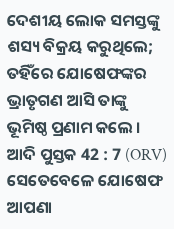ଦେଶୀୟ ଲୋକ ସମସ୍ତଙ୍କୁ ଶସ୍ୟ ବିକ୍ରୟ କରୁଥିଲେ; ତହିଁରେ ଯୋଷେଫଙ୍କର ଭ୍ରାତୃଗଣ ଆସି ତାଙ୍କୁ ଭୂମିଷ୍ଠ ପ୍ରଣାମ କଲେ ।
ଆଦି ପୁସ୍ତକ 42 : 7 (ORV)
ସେତେବେଳେ ଯୋଷେଫ ଆପଣା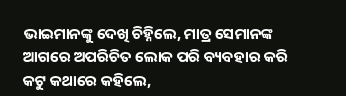ଭାଇମାନଙ୍କୁ ଦେଖି ଚିହ୍ନିଲେ, ମାତ୍ର ସେମାନଙ୍କ ଆଗରେ ଅପରିଚିତ ଲୋକ ପରି ବ୍ୟବହାର କରି କଟୁ କଥାରେ କହିଲେ,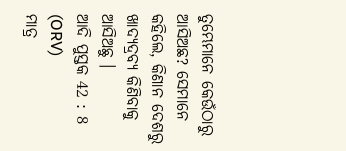ତୁମ୍ଭେମାନେ କେଉଁଠାରୁ ଆସିଅଛ? ସେମାନେ କହିଲେ, କିଣାନ ଦେଶରୁ ଖାଦ୍ୟଦ୍ରବ୍ୟ କିଣିବାକୁ ଆସିଅଛୁ ।
ଆଦି ପୁସ୍ତକ 42 : 8 (ORV)
ମାତ୍ର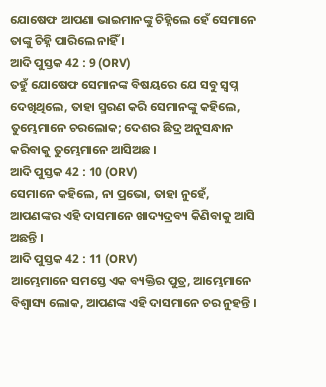ଯୋଷେଫ ଆପଣା ଭାଇମାନଙ୍କୁ ଚିହ୍ନିଲେ ହେଁ ସେମାନେ ତାଙ୍କୁ ଚିହ୍ନି ପାରିଲେ ନାହିଁ ।
ଆଦି ପୁସ୍ତକ 42 : 9 (ORV)
ତହୁଁ ଯୋଷେଫ ସେମାନଙ୍କ ବିଷୟରେ ଯେ ସବୁ ସ୍ଵପ୍ନ ଦେଖିଥିଲେ, ତାହା ସ୍ମରଣ କରି ସେମାନଙ୍କୁ କହିଲେ, ତୁମ୍ଭେମାନେ ଚରଲୋକ; ଦେଶର ଛିଦ୍ର ଅନୁସନ୍ଧାନ କରିବାକୁ ତୁମ୍ଭେମାନେ ଆସିଅଛ ।
ଆଦି ପୁସ୍ତକ 42 : 10 (ORV)
ସେମାନେ କହିଲେ, ନା ପ୍ରଭୋ, ତାହା ନୁହେଁ, ଆପଣଙ୍କର ଏହି ଦାସମାନେ ଖାଦ୍ୟଦ୍ରବ୍ୟ କିଣିବାକୁ ଆସି ଅଛନ୍ତି ।
ଆଦି ପୁସ୍ତକ 42 : 11 (ORV)
ଆମ୍ଭେମାନେ ସମସ୍ତେ ଏକ ବ୍ୟକ୍ତିର ପୁତ୍ର, ଆମ୍ଭେମାନେ ବିଶ୍ଵାସ୍ୟ ଲୋକ, ଆପଣଙ୍କ ଏହି ଦାସମାନେ ଚର ନୁହନ୍ତି ।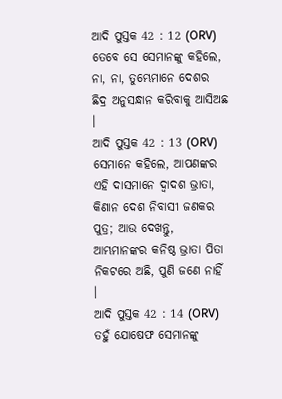ଆଦି ପୁସ୍ତକ 42 : 12 (ORV)
ତେବେ ସେ ସେମାନଙ୍କୁ କହିଲେ, ନା, ନା, ତୁମ୍ଭେମାନେ ଦେଶର ଛିଦ୍ର ଅନୁସନ୍ଧାନ କରିବାକୁ ଆସିଅଛ ।
ଆଦି ପୁସ୍ତକ 42 : 13 (ORV)
ସେମାନେ କହିଲେ, ଆପଣଙ୍କର ଏହି ଦାସମାନେ ଦ୍ଵାଦଶ ଭ୍ରାତା, କିଣାନ ଦେଶ ନିବାସୀ ଜଣକର ପୁତ୍ର; ଆଉ ଦେଖନ୍ତୁ, ଆମ୍ଭମାନଙ୍କର କନିଷ୍ଠ ଭ୍ରାତା ପିତା ନିକଟରେ ଅଛି, ପୁଣି ଜଣେ ନାହିଁ ।
ଆଦି ପୁସ୍ତକ 42 : 14 (ORV)
ତହୁଁ ଯୋଷେଫ ସେମାନଙ୍କୁ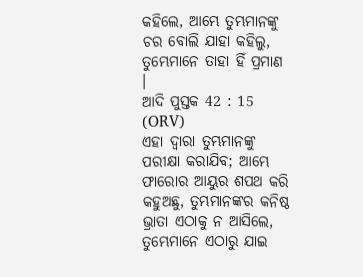କହିଲେ, ଆମ୍ଭେ ତୁମ୍ଭମାନଙ୍କୁ ଚର ବୋଲି ଯାହା କହିଲୁ, ତୁମ୍ଭେମାନେ ତାହା ହିଁ ପ୍ରମାଣ ।
ଆଦି ପୁସ୍ତକ 42 : 15 (ORV)
ଏହା ଦ୍ଵାରା ତୁମ୍ଭମାନଙ୍କୁ ପରୀକ୍ଷା କରାଯିବ; ଆମ୍ଭେ ଫାରୋର ଆୟୁର ଶପଥ କରି କହୁଅଛୁ, ତୁମ୍ଭମାନଙ୍କର କନିଷ୍ଠ ଭ୍ରାତା ଏଠାକୁ ନ ଆସିଲେ, ତୁମ୍ଭେମାନେ ଏଠାରୁ ଯାଇ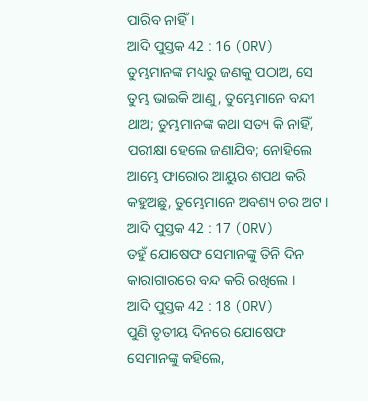ପାରିବ ନାହିଁ ।
ଆଦି ପୁସ୍ତକ 42 : 16 (ORV)
ତୁମ୍ଭମାନଙ୍କ ମଧ୍ୟରୁ ଜଣକୁ ପଠାଅ, ସେ ତୁମ୍ଭ ଭାଇକି ଆଣୁ, ତୁମ୍ଭେମାନେ ବନ୍ଦୀ ଥାଅ; ତୁମ୍ଭମାନଙ୍କ କଥା ସତ୍ୟ କି ନାହିଁ, ପରୀକ୍ଷା ହେଲେ ଜଣାଯିବ; ନୋହିଲେ ଆମ୍ଭେ ଫାରୋର ଆୟୁର ଶପଥ କରି କହୁଅଛୁ, ତୁମ୍ଭେମାନେ ଅବଶ୍ୟ ଚର ଅଟ ।
ଆଦି ପୁସ୍ତକ 42 : 17 (ORV)
ତହୁଁ ଯୋଷେଫ ସେମାନଙ୍କୁ ତିନି ଦିନ କାରାଗାରରେ ବନ୍ଦ କରି ରଖିଲେ ।
ଆଦି ପୁସ୍ତକ 42 : 18 (ORV)
ପୁଣି ତୃତୀୟ ଦିନରେ ଯୋଷେଫ ସେମାନଙ୍କୁ କହିଲେ,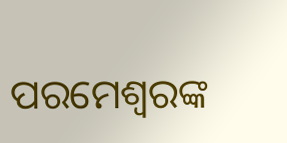ପରମେଶ୍ଵରଙ୍କ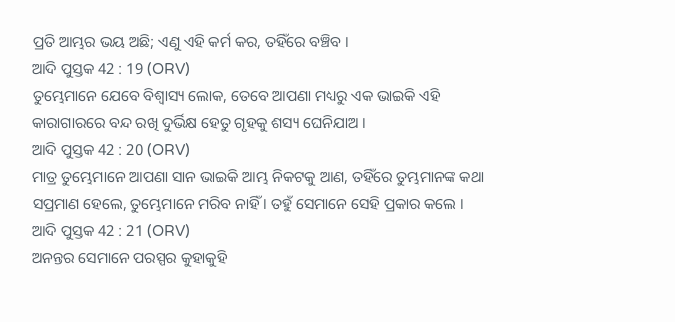ପ୍ରତି ଆମ୍ଭର ଭୟ ଅଛି; ଏଣୁ ଏହି କର୍ମ କର, ତହିଁରେ ବଞ୍ଚିବ ।
ଆଦି ପୁସ୍ତକ 42 : 19 (ORV)
ତୁମ୍ଭେମାନେ ଯେବେ ବିଶ୍ଵାସ୍ୟ ଲୋକ, ତେବେ ଆପଣା ମଧ୍ୟରୁ ଏକ ଭାଇକି ଏହି କାରାଗାରରେ ବନ୍ଦ ରଖି ଦୁର୍ଭିକ୍ଷ ହେତୁ ଗୃହକୁ ଶସ୍ୟ ଘେନିଯାଅ ।
ଆଦି ପୁସ୍ତକ 42 : 20 (ORV)
ମାତ୍ର ତୁମ୍ଭେମାନେ ଆପଣା ସାନ ଭାଇକି ଆମ୍ଭ ନିକଟକୁ ଆଣ, ତହିଁରେ ତୁମ୍ଭମାନଙ୍କ କଥା ସପ୍ରମାଣ ହେଲେ, ତୁମ୍ଭେମାନେ ମରିବ ନାହିଁ । ତହୁଁ ସେମାନେ ସେହି ପ୍ରକାର କଲେ ।
ଆଦି ପୁସ୍ତକ 42 : 21 (ORV)
ଅନନ୍ତର ସେମାନେ ପରସ୍ପର କୁହାକୁହି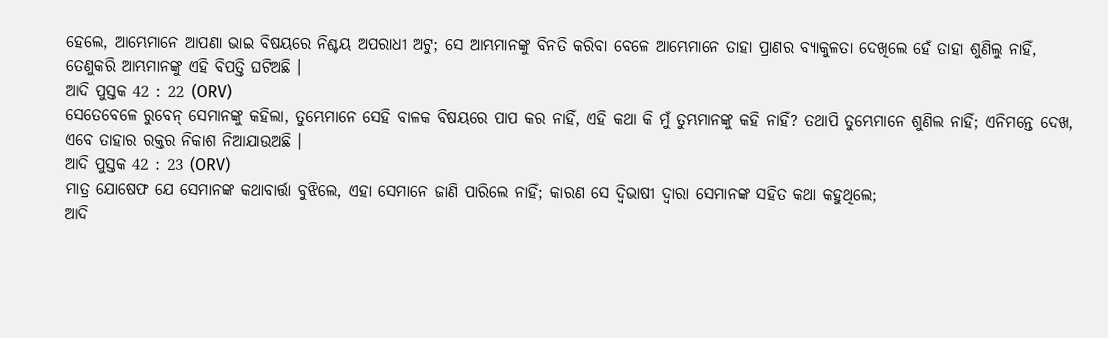ହେଲେ, ଆମ୍ଭେମାନେ ଆପଣା ଭାଇ ବିଷୟରେ ନିଶ୍ଚୟ ଅପରାଧୀ ଅଟୁ; ସେ ଆମ୍ଭମାନଙ୍କୁ ବିନତି କରିବା ବେଳେ ଆମ୍ଭେମାନେ ତାହା ପ୍ରାଣର ବ୍ୟାକୁଳତା ଦେଖିଲେ ହେଁ ତାହା ଶୁଣିଲୁ ନାହିଁ, ତେଣୁକରି ଆମ୍ଭମାନଙ୍କୁ ଏହି ବିପତ୍ତି ଘଟିଅଛି ।
ଆଦି ପୁସ୍ତକ 42 : 22 (ORV)
ସେତେବେଳେ ରୁବେନ୍ ସେମାନଙ୍କୁ କହିଲା, ତୁମ୍ଭେମାନେ ସେହି ବାଳକ ବିଷୟରେ ପାପ କର ନାହିଁ, ଏହି କଥା କି ମୁଁ ତୁମ୍ଭମାନଙ୍କୁ କହି ନାହିଁ? ତଥାପି ତୁମ୍ଭେମାନେ ଶୁଣିଲ ନାହିଁ; ଏନିମନ୍ତେ ଦେଖ, ଏବେ ତାହାର ରକ୍ତର ନିକାଶ ନିଆଯାଉଅଛି ।
ଆଦି ପୁସ୍ତକ 42 : 23 (ORV)
ମାତ୍ର ଯୋଷେଫ ଯେ ସେମାନଙ୍କ କଥାବାର୍ତ୍ତା ବୁଝିଲେ, ଏହା ସେମାନେ ଜାଣି ପାରିଲେ ନାହିଁ; କାରଣ ସେ ଦ୍ଵିଭାଷୀ ଦ୍ଵାରା ସେମାନଙ୍କ ସହିତ କଥା କହୁଥିଲେ;
ଆଦି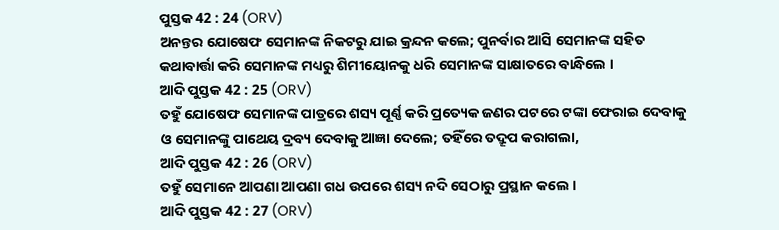ପୁସ୍ତକ 42 : 24 (ORV)
ଅନନ୍ତର ଯୋଷେଫ ସେମାନଙ୍କ ନିକଟରୁ ଯାଇ କ୍ରନ୍ଦନ କଲେ; ପୁନର୍ବାର ଆସି ସେମାନଙ୍କ ସହିତ କଥାବାର୍ତ୍ତା କରି ସେମାନଙ୍କ ମଧ୍ୟରୁ ଶିମୀୟୋନକୁ ଧରି ସେମାନଙ୍କ ସାକ୍ଷାତରେ ବାନ୍ଧିଲେ ।
ଆଦି ପୁସ୍ତକ 42 : 25 (ORV)
ତହୁଁ ଯୋଷେଫ ସେମାନଙ୍କ ପାତ୍ରରେ ଶସ୍ୟ ପୂର୍ଣ୍ଣ କରି ପ୍ରତ୍ୟେକ ଜଣର ପଟରେ ଟଙ୍କା ଫେରାଇ ଦେବାକୁ ଓ ସେମାନଙ୍କୁ ପାଥେୟ ଦ୍ରବ୍ୟ ଦେବାକୁ ଆଜ୍ଞା ଦେଲେ; ତହିଁରେ ତଦ୍ରୂପ କରାଗଲା,
ଆଦି ପୁସ୍ତକ 42 : 26 (ORV)
ତହୁଁ ସେମାନେ ଆପଣା ଆପଣା ଗଧ ଉପରେ ଶସ୍ୟ ନଦି ସେଠାରୁ ପ୍ରସ୍ଥାନ କଲେ ।
ଆଦି ପୁସ୍ତକ 42 : 27 (ORV)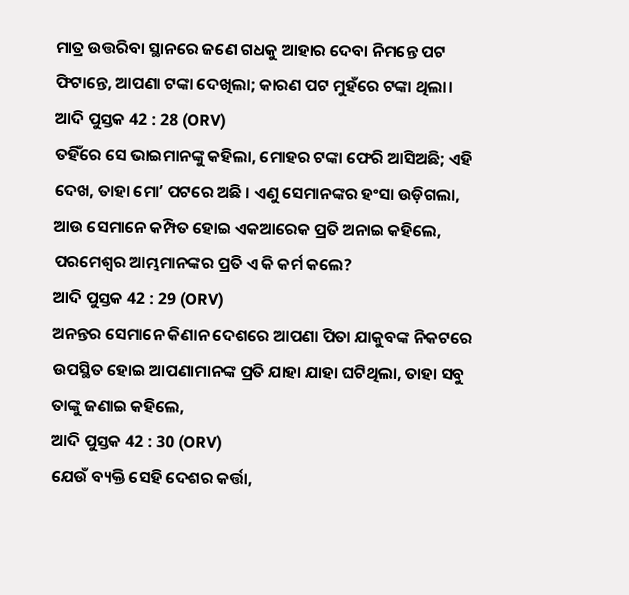ମାତ୍ର ଉତ୍ତରିବା ସ୍ଥାନରେ ଜଣେ ଗଧକୁ ଆହାର ଦେବା ନିମନ୍ତେ ପଟ ଫିଟାନ୍ତେ, ଆପଣା ଟଙ୍କା ଦେଖିଲା; କାରଣ ପଟ ମୁହଁରେ ଟଙ୍କା ଥିଲା।
ଆଦି ପୁସ୍ତକ 42 : 28 (ORV)
ତହିଁରେ ସେ ଭାଇମାନଙ୍କୁ କହିଲା, ମୋହର ଟଙ୍କା ଫେରି ଆସିଅଛି; ଏହି ଦେଖ, ତାହା ମୋʼ ପଟରେ ଅଛି । ଏଣୁ ସେମାନଙ୍କର ହଂସା ଉଡ଼ିଗଲା, ଆଉ ସେମାନେ କମ୍ପିତ ହୋଇ ଏକଆରେକ ପ୍ରତି ଅନାଇ କହିଲେ, ପରମେଶ୍ଵର ଆମ୍ଭମାନଙ୍କର ପ୍ରତି ଏ କି କର୍ମ କଲେ?
ଆଦି ପୁସ୍ତକ 42 : 29 (ORV)
ଅନନ୍ତର ସେମାନେ କିଣାନ ଦେଶରେ ଆପଣା ପିତା ଯାକୁବଙ୍କ ନିକଟରେ ଉପସ୍ଥିତ ହୋଇ ଆପଣାମାନଙ୍କ ପ୍ରତି ଯାହା ଯାହା ଘଟିଥିଲା, ତାହା ସବୁ ତାଙ୍କୁ ଜଣାଇ କହିଲେ,
ଆଦି ପୁସ୍ତକ 42 : 30 (ORV)
ଯେଉଁ ବ୍ୟକ୍ତି ସେହି ଦେଶର କର୍ତ୍ତା,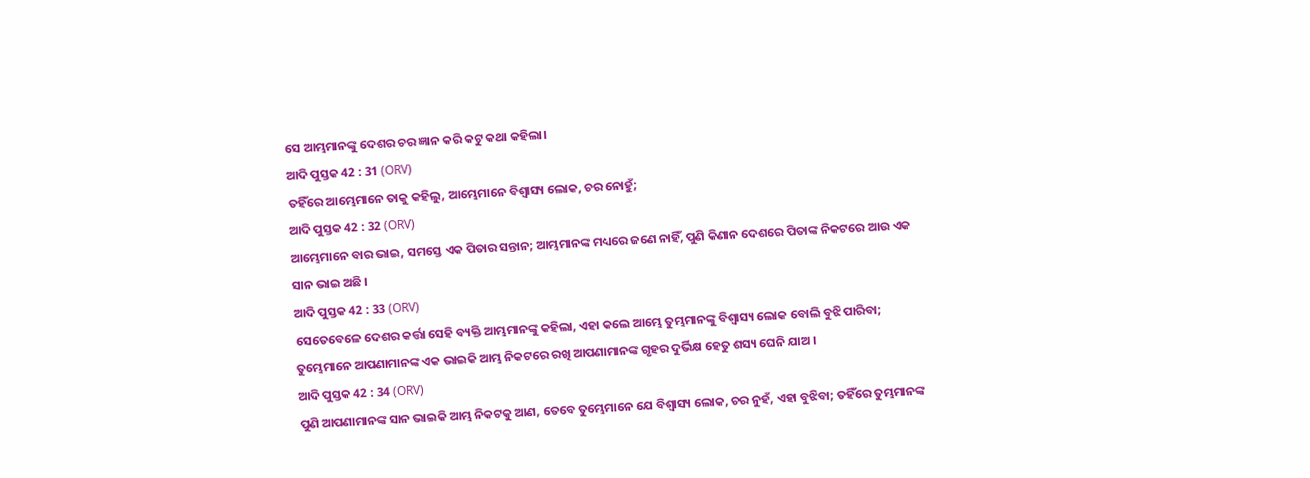ସେ ଆମ୍ଭମାନଙ୍କୁ ଦେଶର ଚର ଜ୍ଞାନ କରି କଟୁ କଥା କହିଲା।
ଆଦି ପୁସ୍ତକ 42 : 31 (ORV)
ତହିଁରେ ଆମ୍ଭେମାନେ ତାକୁ କହିଲୁ, ଆମ୍ଭେମାନେ ବିଶ୍ଵାସ୍ୟ ଲୋକ, ଚର ନୋହୁଁ;
ଆଦି ପୁସ୍ତକ 42 : 32 (ORV)
ଆମ୍ଭେମାନେ ବାର ଭାଇ, ସମସ୍ତେ ଏକ ପିତାର ସନ୍ତାନ; ଆମ୍ଭମାନଙ୍କ ମଧ୍ୟରେ ଜଣେ ନାହିଁ, ପୁଣି କିଣାନ ଦେଶରେ ପିତାଙ୍କ ନିକଟରେ ଆଉ ଏକ ସାନ ଭାଇ ଅଛି ।
ଆଦି ପୁସ୍ତକ 42 : 33 (ORV)
ସେତେବେଳେ ଦେଶର କର୍ତ୍ତା ସେହି ବ୍ୟକ୍ତି ଆମ୍ଭମାନଙ୍କୁ କହିଲା, ଏହା କଲେ ଆମ୍ଭେ ତୁମ୍ଭମାନଙ୍କୁ ବିଶ୍ଵାସ୍ୟ ଲୋକ ବୋଲି ବୁଝି ପାରିବା; ତୁମ୍ଭେମାନେ ଆପଣାମାନଙ୍କ ଏକ ଭାଇକି ଆମ୍ଭ ନିକଟରେ ରଖି ଆପଣାମାନଙ୍କ ଗୃହର ଦୁର୍ଭିକ୍ଷ ହେତୁ ଶସ୍ୟ ଘେନି ଯାଅ ।
ଆଦି ପୁସ୍ତକ 42 : 34 (ORV)
ପୁଣି ଆପଣାମାନଙ୍କ ସାନ ଭାଇକି ଆମ୍ଭ ନିକଟକୁ ଆଣ, ତେବେ ତୁମ୍ଭେମାନେ ଯେ ବିଶ୍ଵାସ୍ୟ ଲୋକ, ଚର ନୁହଁ, ଏହା ବୁଝିବା; ତହିଁରେ ତୁମ୍ଭମାନଙ୍କ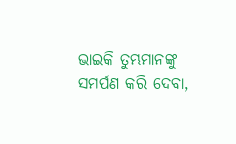ଭାଇକି ତୁମ୍ଭମାନଙ୍କୁ ସମର୍ପଣ କରି ଦେବା,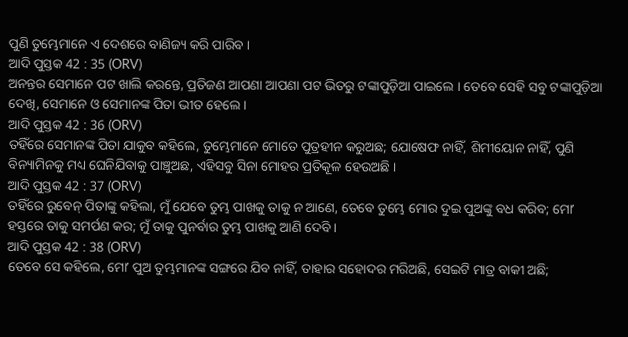ପୁଣି ତୁମ୍ଭେମାନେ ଏ ଦେଶରେ ବାଣିଜ୍ୟ କରି ପାରିବ ।
ଆଦି ପୁସ୍ତକ 42 : 35 (ORV)
ଅନନ୍ତର ସେମାନେ ପଟ ଖାଲି କରନ୍ତେ, ପ୍ରତିଜଣ ଆପଣା ଆପଣା ପଟ ଭିତରୁ ଟଙ୍କାପୁଡ଼ିଆ ପାଇଲେ । ତେବେ ସେହି ସବୁ ଟଙ୍କାପୁଡ଼ିଆ ଦେଖି, ସେମାନେ ଓ ସେମାନଙ୍କ ପିତା ଭୀତ ହେଲେ ।
ଆଦି ପୁସ୍ତକ 42 : 36 (ORV)
ତହିଁରେ ସେମାନଙ୍କ ପିତା ଯାକୁବ କହିଲେ, ତୁମ୍ଭେମାନେ ମୋତେ ପୁତ୍ରହୀନ କରୁଅଛ; ଯୋଷେଫ ନାହିଁ, ଶିମୀୟୋନ ନାହିଁ, ପୁଣି ବିନ୍ୟାମିନକୁ ମଧ୍ୟ ଘେନିଯିବାକୁ ପାଞ୍ଚୁଅଛ, ଏହିସବୁ ସିନା ମୋହର ପ୍ରତିକୂଳ ହେଉଅଛି ।
ଆଦି ପୁସ୍ତକ 42 : 37 (ORV)
ତହିଁରେ ରୁବେନ୍ ପିତାଙ୍କୁ କହିଲା, ମୁଁ ଯେବେ ତୁମ୍ଭ ପାଖକୁ ତାକୁ ନ ଆଣେ, ତେବେ ତୁମ୍ଭେ ମୋର ଦୁଇ ପୁଅଙ୍କୁ ବଧ କରିବ; ମୋʼ ହସ୍ତରେ ତାକୁ ସମର୍ପଣ କର; ମୁଁ ତାକୁ ପୁନର୍ବାର ତୁମ୍ଭ ପାଖକୁ ଆଣି ଦେବି ।
ଆଦି ପୁସ୍ତକ 42 : 38 (ORV)
ତେବେ ସେ କହିଲେ, ମୋʼ ପୁଅ ତୁମ୍ଭମାନଙ୍କ ସଙ୍ଗରେ ଯିବ ନାହିଁ, ତାହାର ସହୋଦର ମରିଅଛି, ସେଇଟି ମାତ୍ର ବାକୀ ଅଛି;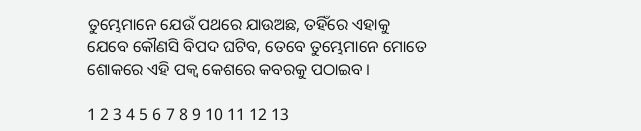ତୁମ୍ଭେମାନେ ଯେଉଁ ପଥରେ ଯାଉଅଛ, ତହିଁରେ ଏହାକୁ ଯେବେ କୌଣସି ବିପଦ ଘଟିବ, ତେବେ ତୁମ୍ଭେମାନେ ମୋତେ ଶୋକରେ ଏହି ପକ୍ଵ କେଶରେ କବରକୁ ପଠାଇବ ।

1 2 3 4 5 6 7 8 9 10 11 12 13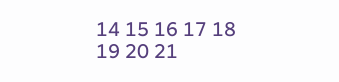14 15 16 17 18 19 20 21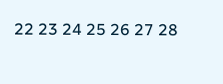22 23 24 25 26 27 28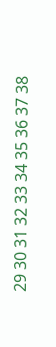29 30 31 32 33 34 35 36 37 38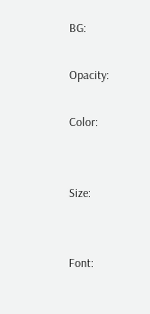BG:

Opacity:

Color:


Size:


Font: